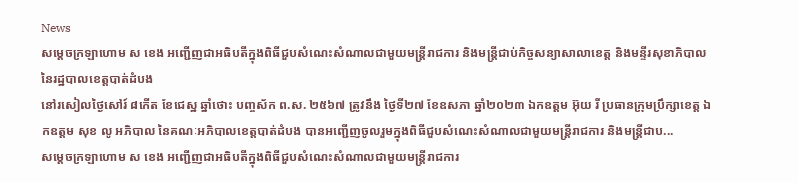News
សម្ដេចក្រឡាហោម ស ខេង អញ្ជើញជាអធិបតីក្នុងពិធីជួបសំណេះសំណាលជាមួយមន្រ្ដីរាជការ និងមន្រ្ដីជាប់កិច្ចសន្យាសាលាខេត្ត និងមន្ទីរសុខាភិបាលនៃរដ្ឋបាលខេត្តបាត់ដំបង
នៅរសៀលថ្ងៃសៅរ៍ ៨កើត ខែជេស្ឋ ឆ្នាំថោះ បញ្ចស័ក ព.ស. ២៥៦៧ ត្រូវនឹង ថ្ងៃទី២៧ ខែឧសភា ឆ្នាំ២០២៣ ឯកឧត្តម អ៊ុយ រី ប្រធានក្រុមប្រឹក្សាខេត្ត ឯកឧត្តម សុខ លូ អភិបាល នៃគណៈអភិបាលខេត្តបាត់ដំបង បានអញ្ជើញចូលរួមក្នុងពិធីជួបសំណេះសំណាលជាមួយមន្រ្ដីរាជការ និងមន្រ្ដីជាប...
សម្ដេចក្រឡាហោម ស ខេង អញ្ជើញជាអធិបតីក្នុងពិធីជួបសំណេះសំណាលជាមួយមន្រ្ដីរាជការ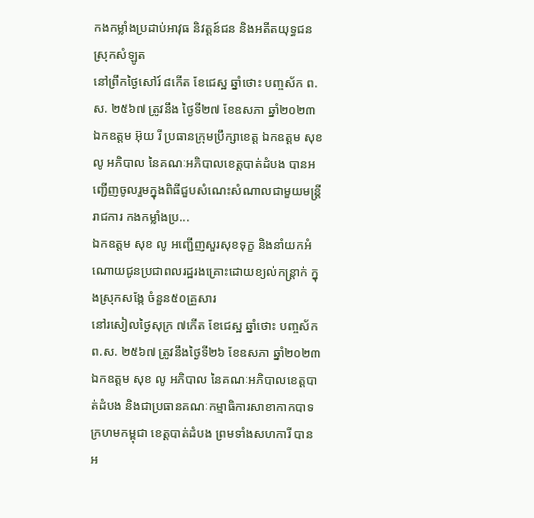កងកម្លាំងប្រដាប់អាវុធ និវត្តន៍ជន និងអតីតយុទ្ធជន ស្រុកសំឡូត
នៅព្រឹកថ្ងៃសៅរ៍ ៨កើត ខែជេស្ឋ ឆ្នាំថោះ បញ្ចស័ក ព.ស. ២៥៦៧ ត្រូវនឹង ថ្ងៃទី២៧ ខែឧសភា ឆ្នាំ២០២៣ ឯកឧត្តម អ៊ុយ រី ប្រធានក្រុមប្រឹក្សាខេត្ត ឯកឧត្តម សុខ លូ អភិបាល នៃគណៈអភិបាលខេត្តបាត់ដំបង បានអញ្ជើញចូលរួមក្នុងពិធីជួបសំណេះសំណាលជាមួយមន្រ្ដីរាជការ កងកម្លាំងប្រ...
ឯកឧត្តម សុខ លូ អញ្ជើញសួរសុខទុក្ខ និងនាំយកអំណោយជូនប្រជាពលរដ្ឋរងគ្រោះដោយខ្យល់កន្ត្រាក់ ក្នុងស្រុកសង្កែ ចំនួន៥០គ្រួសារ
នៅរសៀលថ្ងៃសុក្រ ៧កើត ខែជេស្ឋ ឆ្នាំថោះ បញ្ចស័ក ព.ស. ២៥៦៧ ត្រូវនឹងថ្ងៃទី២៦ ខែឧសភា ឆ្នាំ២០២៣ ឯកឧត្តម សុខ លូ អភិបាល នៃគណៈអភិបាលខេត្តបាត់ដំបង និងជាប្រធានគណៈកម្មាធិការសាខាកាកបាទក្រហមកម្ពុជា ខេត្តបាត់ដំបង ព្រមទាំងសហការី បានអ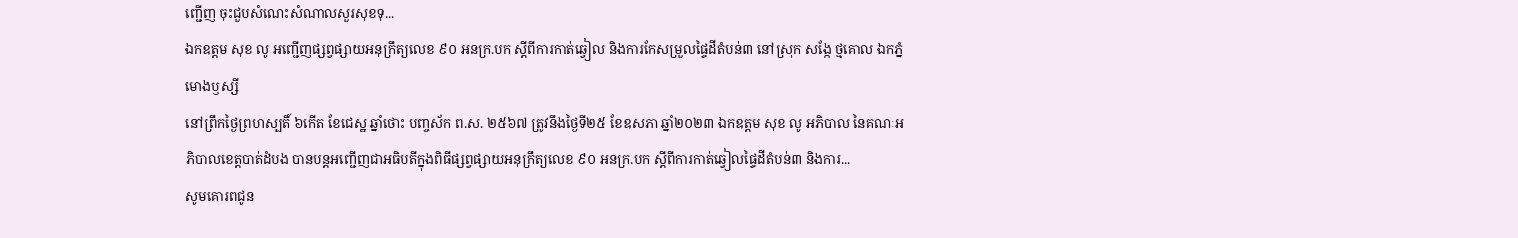ញ្ជើញ ចុះជួបសំណេះសំណាលសួរសុខទុ...
ឯកឧត្តម សុខ លូ អញ្ជើញផ្សព្វផ្សាយអនុក្រឹត្យលេខ ៩០ អនក្រ.បក ស្ដីពីការកាត់ឆ្វៀល និងការកែសម្រួលផ្ទៃដីតំបន់៣ នៅស្រុក សង្កែ ថ្មគោល ឯកភ្នំ មោងឫស្សី
នៅព្រឹកថ្ងៃព្រហស្បតិ៍ ៦កើត ខែជេស្ឋ ឆ្នាំថោះ បញ្ចស័ក ព.ស. ២៥៦៧ ត្រូវនឹងថ្ងៃទី២៥ ខែឧសភា ឆ្នាំ២០២៣ ឯកឧត្តម សុខ លូ អភិបាល នៃគណៈអភិបាលខេត្តបាត់ដំបង បានបន្តអញ្ជើញជាអធិបតីក្នុងពិធីផ្សព្វផ្សាយអនុក្រឹត្យលេខ ៩០ អនក្រ.បក ស្ដីពីការកាត់ឆ្វៀលផ្ទៃដីតំបន់៣ និងការ...
សូមគោរពជូន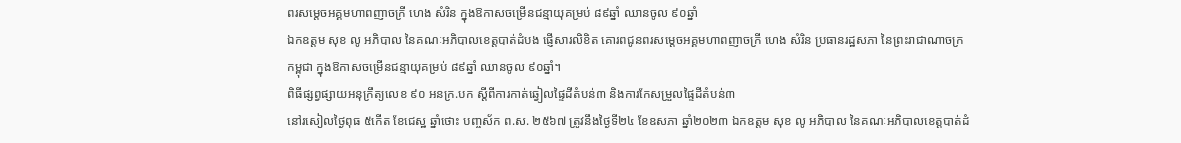ពរសម្តេចអគ្គមហាពញាចក្រី ហេង សំរិន ក្នុងឱកាសចម្រើនជន្មាយុគម្រប់ ៨៩ឆ្នាំ ឈានចូល ៩០ឆ្នាំ
ឯកឧត្ដម សុខ លូ អភិបាល នៃគណៈអភិបាលខេត្តបាត់ដំបង ផ្ញើសារលិខិត គោរពជូនពរសម្តេចអគ្គមហាពញាចក្រី ហេង សំរិន ប្រធានរដ្ឋសភា នៃព្រះរាជាណាចក្រកម្ពុជា ក្នុងឱកាសចម្រើនជន្មាយុគម្រប់ ៨៩ឆ្នាំ ឈានចូល ៩០ឆ្នាំ។
ពិធីផ្សព្វផ្សាយអនុក្រឹត្យលេខ ៩០ អនក្រ.បក ស្ដីពីការកាត់ឆ្វៀលផ្ទៃដីតំបន់៣ និងការកែសម្រួលផ្ទៃដីតំបន់៣
នៅរសៀលថ្ងៃពុធ ៥កើត ខែជេស្ឋ ឆ្នាំថោះ បញ្ចស័ក ព.ស. ២៥៦៧ ត្រូវនឹងថ្ងៃទី២៤ ខែឧសភា ឆ្នាំ២០២៣ ឯកឧត្តម សុខ លូ អភិបាល នៃគណៈអភិបាលខេត្តបាត់ដំ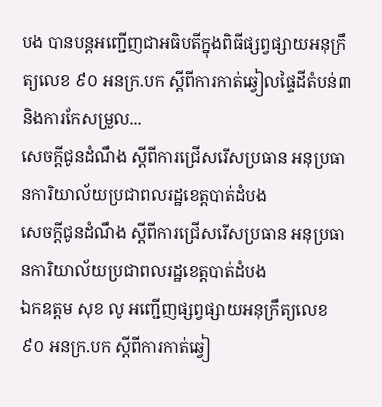បង បានបន្តអញ្ជើញជាអធិបតីក្នុងពិធីផ្សព្វផ្សាយអនុក្រឹត្យលេខ ៩០ អនក្រ.បក ស្ដីពីការកាត់ឆ្វៀលផ្ទៃដីតំបន់៣ និងការកែសម្រួល...
សេចក្តីជូនដំណឹង ស្តីពីការជ្រើសរើសប្រធាន អនុប្រធានការិយាល័យប្រជាពលរដ្ឋខេត្តបាត់ដំបង
សេចក្តីជូនដំណឹង ស្តីពីការជ្រើសរើសប្រធាន អនុប្រធានការិយាល័យប្រជាពលរដ្ឋខេត្តបាត់ដំបង
ឯកឧត្តម សុខ លូ អញ្ជើញផ្សព្វផ្សាយអនុក្រឹត្យលេខ ៩០ អនក្រ.បក ស្ដីពីការកាត់ឆ្វៀ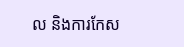ល និងការកែស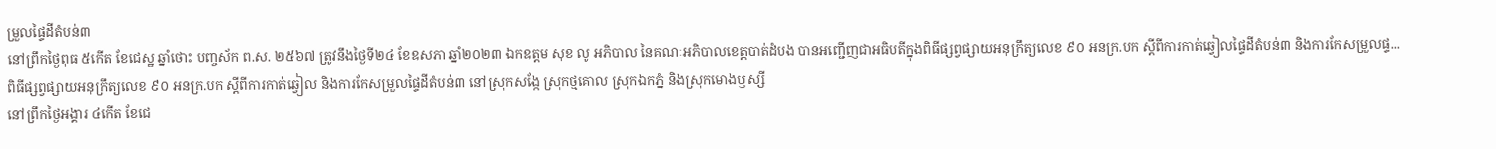ម្រួលផ្ទៃដីតំបន់៣
នៅព្រឹកថ្ងៃពុធ ៥កើត ខែជេស្ឋ ឆ្នាំថោះ បញ្ចស័ក ព.ស. ២៥៦៧ ត្រូវនឹងថ្ងៃទី២៤ ខែឧសភា ឆ្នាំ២០២៣ ឯកឧត្តម សុខ លូ អភិបាល នៃគណៈអភិបាលខេត្តបាត់ដំបង បានអញ្ជើញជាអធិបតីក្នុងពិធីផ្សព្វផ្សាយអនុក្រឹត្យលេខ ៩០ អនក្រ.បក ស្ដីពីការកាត់ឆ្វៀលផ្ទៃដីតំបន់៣ និងការកែសម្រួលផ្ទ...
ពិធីផ្សព្វផ្សាយអនុក្រឹត្យលេខ ៩០ អនក្រ.បក ស្ដីពីការកាត់ឆ្វៀល និងការកែសម្រួលផ្ទៃដីតំបន់៣ នៅស្រុកសង្កែ ស្រុកថ្មគោល ស្រុកឯកភ្នំ និងស្រុកមោងឫស្សី
នៅព្រឹកថ្ងៃអង្គារ ៤កើត ខែជេ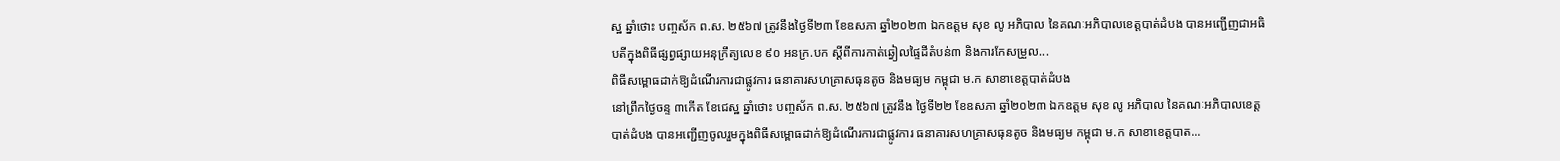ស្ឋ ឆ្នាំថោះ បញ្ចស័ក ព.ស. ២៥៦៧ ត្រូវនឹងថ្ងៃទី២៣ ខែឧសភា ឆ្នាំ២០២៣ ឯកឧត្តម សុខ លូ អភិបាល នៃគណៈអភិបាលខេត្តបាត់ដំបង បានអញ្ជើញជាអធិបតីក្នុងពិធីផ្សព្វផ្សាយអនុក្រឹត្យលេខ ៩០ អនក្រ.បក ស្ដីពីការកាត់ឆ្វៀលផ្ទៃដីតំបន់៣ និងការកែសម្រួល...
ពិធីសម្ពោធដាក់ឱ្យដំណើរការជាផ្លូវការ ធនាគារសហគ្រាសធុនតូច និងមធ្យម កម្ពុជា ម.ក សាខាខេត្តបាត់ដំបង
នៅព្រឹកថ្ងៃចន្ទ ៣កើត ខែជេស្ឋ ឆ្នាំថោះ បញ្ចស័ក ព.ស. ២៥៦៧ ត្រូវនឹង ថ្ងៃទី២២ ខែឧសភា ឆ្នាំ២០២៣ ឯកឧត្តម សុខ លូ អភិបាល នៃគណៈអភិបាលខេត្តបាត់ដំបង បានអញ្ជើញចូលរួមក្នុងពិធីសម្ពោធដាក់ឱ្យដំណើរការជាផ្លូវការ ធនាគារសហគ្រាសធុនតូច និងមធ្យម កម្ពុជា ម.ក សាខាខេត្តបាត...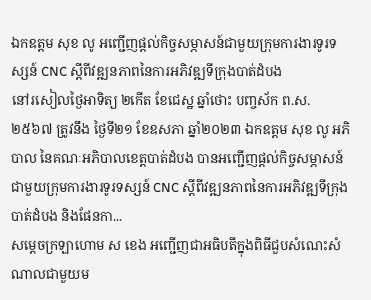ឯកឧត្តម សុខ លូ អញ្ជើញផ្ដល់កិច្ចសម្ភាសន៍ជាមួយក្រុមការងារទូរទស្សន៍ CNC ស្ដីពីវឌ្ឍនភាពនៃការអភិវឌ្ឍទីក្រុងបាត់ដំបង
នៅរសៀលថ្ងៃអាទិត្យ ២កើត ខែជេស្ឋ ឆ្នាំថោះ បញ្ចស័ក ព.ស. ២៥៦៧ ត្រូវនឹង ថ្ងៃទី២១ ខែឧសភា ឆ្នាំ២០២៣ ឯកឧត្តម សុខ លូ អភិបាល នៃគណៈអភិបាលខេត្តបាត់ដំបង បានអញ្ជើញផ្ដល់កិច្ចសម្ភាសន៍ជាមួយក្រុមការងារទូរទស្សន៍ CNC ស្ដីពីវឌ្ឍនភាពនៃការអភិវឌ្ឍទីក្រុងបាត់ដំបង និងផែនកា...
សម្ដេចក្រឡាហោម ស ខេង អញ្ជើញជាអធិបតីក្នុងពិធីជួបសំណេះសំណាលជាមួយម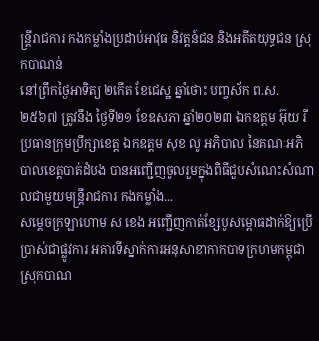ន្រ្ដីរាជការ កងកម្លាំងប្រដាប់អាវុធ និវត្តន៍ជន និងអតីតយុទ្ធជន ស្រុកបាណន់
នៅព្រឹកថ្ងៃអាទិត្យ ២កើត ខែជេស្ឋ ឆ្នាំថោះ បញ្ចស័ក ព.ស. ២៥៦៧ ត្រូវនឹង ថ្ងៃទី២១ ខែឧសភា ឆ្នាំ២០២៣ ឯកឧត្តម អ៊ុយ រី ប្រធានក្រុមប្រឹក្សាខេត្ត ឯកឧត្តម សុខ លូ អភិបាល នៃគណៈអភិបាលខេត្តបាត់ដំបង បានអញ្ជើញចូលរួមក្នុងពិធីជួបសំណេះសំណាលជាមួយមន្រ្ដីរាជការ កងកម្លាំង...
សម្ដេចក្រឡាហោម ស ខេង អញ្ជើញកាត់ខ្សែបូសម្ពោធដាក់ឱ្យប្រើប្រាស់ជាផ្លូវការ អគារទីស្នាក់ការអនុសាខាកាកបាទក្រហមកម្ពុជា ស្រុកបាណ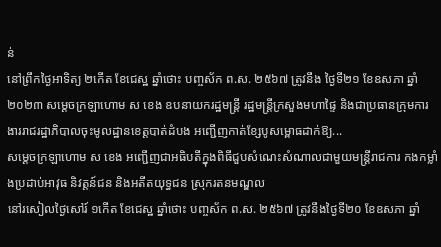ន់
នៅព្រឹកថ្ងៃអាទិត្យ ២កើត ខែជេស្ឋ ឆ្នាំថោះ បញ្ចស័ក ព.ស. ២៥៦៧ ត្រូវនឹង ថ្ងៃទី២១ ខែឧសភា ឆ្នាំ២០២៣ សម្ដេចក្រឡាហោម ស ខេង ឧបនាយករដ្ឋមន្ត្រី រដ្ឋមន្ត្រីក្រសួងមហាផ្ទៃ និងជាប្រធានក្រុមការងាររាជរដ្ឋាភិបាលចុះមូលដ្ឋានខេត្តបាត់ដំបង អញ្ជើញកាត់ខ្សែបូសម្ពោធដាក់ឱ្យ...
សម្ដេចក្រឡាហោម ស ខេង អញ្ជើញជាអធិបតីក្នុងពិធីជួបសំណេះសំណាលជាមួយមន្រ្ដីរាជការ កងកម្លាំងប្រដាប់អាវុធ និវត្តន៍ជន និងអតីតយុទ្ធជន ស្រុករតនមណ្ឌល
នៅរសៀលថ្ងៃសៅរ៍ ១កើត ខែជេស្ឋ ឆ្នាំថោះ បញ្ចស័ក ព.ស. ២៥៦៧ ត្រូវនឹងថ្ងៃទី២០ ខែឧសភា ឆ្នាំ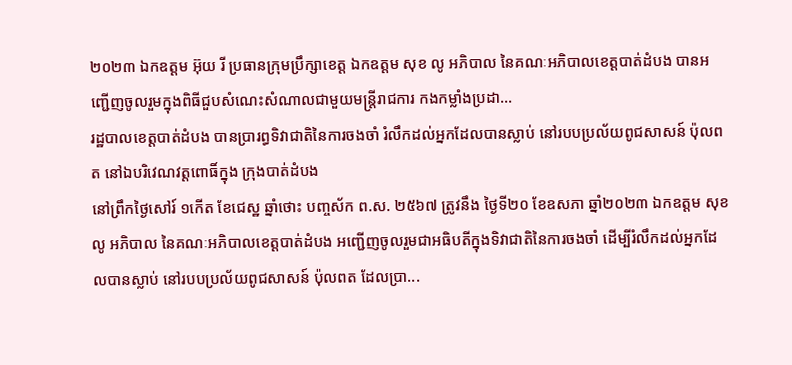២០២៣ ឯកឧត្តម អ៊ុយ រី ប្រធានក្រុមប្រឹក្សាខេត្ត ឯកឧត្តម សុខ លូ អភិបាល នៃគណៈអភិបាលខេត្តបាត់ដំបង បានអញ្ជើញចូលរួមក្នុងពិធីជួបសំណេះសំណាលជាមួយមន្រ្ដីរាជការ កងកម្លាំងប្រដា...
រដ្ឋបាលខេត្តបាត់ដំបង បានប្រារព្ធទិវាជាតិនៃការចងចាំ រំលឹកដល់អ្នកដែលបានស្លាប់ នៅរបបប្រល័យពូជសាសន៍ ប៉ុលពត នៅឯបរិវេណវត្តពោធិ៍ក្នុង ក្រុងបាត់ដំបង
នៅព្រឹកថ្ងៃសៅរ៍ ១កើត ខែជេស្ឋ ឆ្នាំថោះ បញ្ចស័ក ព.ស. ២៥៦៧ ត្រូវនឹង ថ្ងៃទី២០ ខែឧសភា ឆ្នាំ២០២៣ ឯកឧត្តម សុខ លូ អភិបាល នៃគណៈអភិបាលខេត្តបាត់ដំបង អញ្ជើញចូលរួមជាអធិបតីក្នុងទិវាជាតិនៃការចងចាំ ដើម្បីរំលឹកដល់អ្នកដែលបានស្លាប់ នៅរបបប្រល័យពូជសាសន៍ ប៉ុលពត ដែលប្រា...